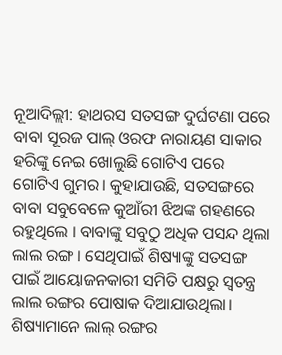ନୂଆଦିଲ୍ଲୀ: ହାଥରସ ସତସଙ୍ଗ ଦୁର୍ଘଟଣା ପରେ ବାବା ସୂରଜ ପାଲ୍ ଓରଫ ନାରାୟଣ ସାକାର ହରିଙ୍କୁ ନେଇ ଖୋଲୁଛି ଗୋଟିଏ ପରେ ଗୋଟିଏ ଗୁମର। କୁହାଯାଉଛି, ସତସଙ୍ଗରେ ବାବା ସବୁବେଳେ କୁଆଁରୀ ଝିଅଙ୍କ ଗହଣରେ ରହୁଥିଲେ । ବାବାଙ୍କୁ ସବୁଠୁ ଅଧିକ ପସନ୍ଦ ଥିଲା ଲାଲ ରଙ୍ଗ । ସେଥିପାଇଁ ଶିଷ୍ୟାଙ୍କୁ ସତସଙ୍ଗ ପାଇଁ ଆୟୋଜନକାରୀ ସମିତି ପକ୍ଷରୁ ସ୍ବତନ୍ତ୍ର ଲାଲ ରଙ୍ଗର ପୋଷାକ ଦିଆଯାଉଥିଲା। ଶିଷ୍ୟାମାନେ ଲାଲ୍ ରଙ୍ଗର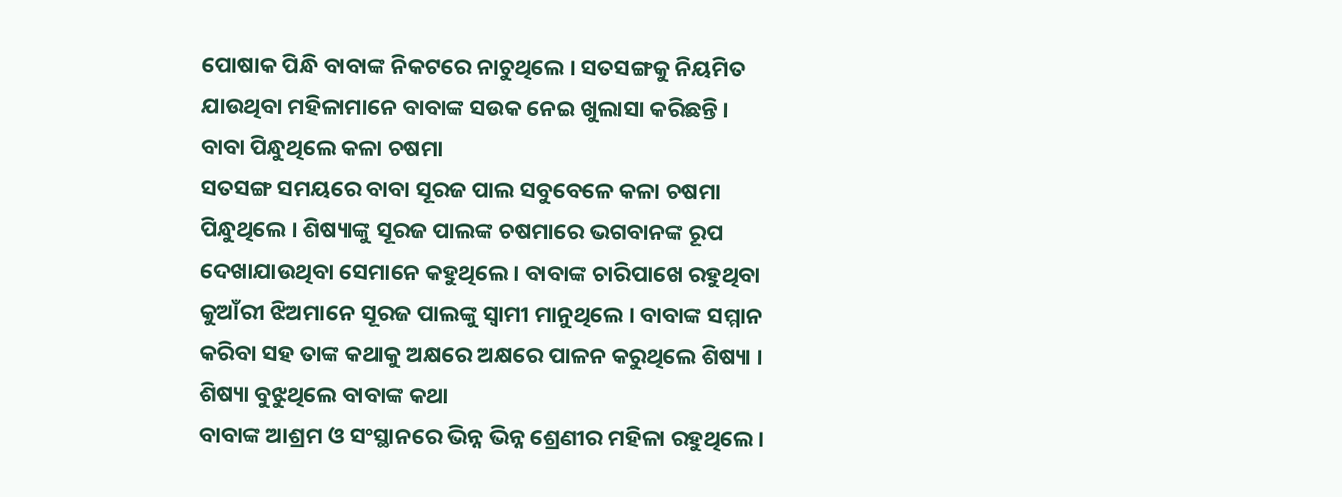ପୋଷାକ ପିନ୍ଧି ବାବାଙ୍କ ନିକଟରେ ନାଚୁଥିଲେ । ସତସଙ୍ଗକୁ ନିୟମିତ ଯାଉଥିବା ମହିଳାମାନେ ବାବାଙ୍କ ସଉକ ନେଇ ଖୁଲାସା କରିଛନ୍ତି ।
ବାବା ପିନ୍ଧୁଥିଲେ କଳା ଚଷମା
ସତସଙ୍ଗ ସମୟରେ ବାବା ସୂରଜ ପାଲ ସବୁବେଳେ କଳା ଚଷମା ପିନ୍ଧୁଥିଲେ । ଶିଷ୍ୟାଙ୍କୁ ସୂରଜ ପାଲଙ୍କ ଚଷମାରେ ଭଗବାନଙ୍କ ରୂପ ଦେଖାଯାଉଥିବା ସେମାନେ କହୁଥିଲେ । ବାବାଙ୍କ ଚାରିପାଖେ ରହୁଥିବା କୁଆଁରୀ ଝିଅମାନେ ସୂରଜ ପାଲଙ୍କୁ ସ୍ବାମୀ ମାନୁଥିଲେ । ବାବାଙ୍କ ସମ୍ମାନ କରିବା ସହ ତାଙ୍କ କଥାକୁ ଅକ୍ଷରେ ଅକ୍ଷରେ ପାଳନ କରୁଥିଲେ ଶିଷ୍ୟା ।
ଶିଷ୍ୟା ବୁଝୁଥିଲେ ବାବାଙ୍କ କଥା
ବାବାଙ୍କ ଆଶ୍ରମ ଓ ସଂସ୍ଥାନରେ ଭିନ୍ନ ଭିନ୍ନ ଶ୍ରେଣୀର ମହିଳା ରହୁଥିଲେ ।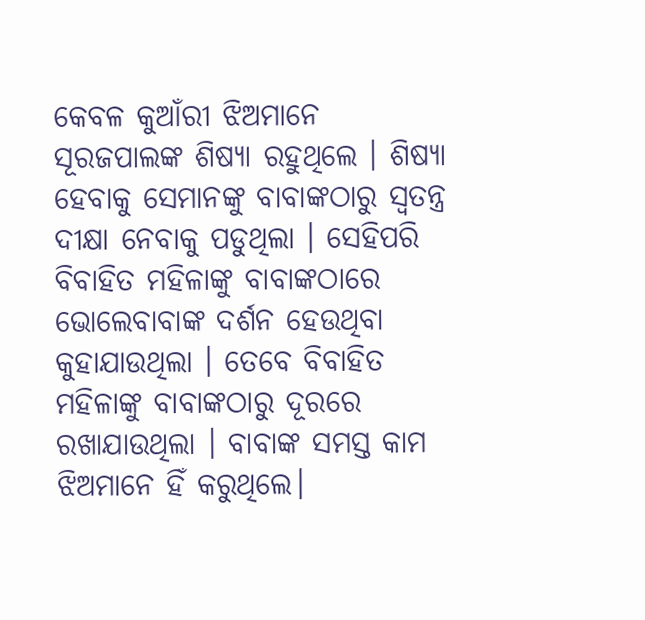କେବଳ କୁଆଁରୀ ଝିଅମାନେ ସୂରଜପାଲଙ୍କ ଶିଷ୍ୟା ରହୁଥିଲେ । ଶିଷ୍ୟା ହେବାକୁ ସେମାନଙ୍କୁ ବାବାଙ୍କଠାରୁ ସ୍ବତନ୍ତ୍ର ଦୀକ୍ଷା ନେବାକୁ ପଡୁଥିଲା । ସେହିପରି ବିବାହିତ ମହିଳାଙ୍କୁ ବାବାଙ୍କଠାରେ ଭୋଲେବାବାଙ୍କ ଦର୍ଶନ ହେଉଥିବା କୁହାଯାଉଥିଲା । ତେବେ ବିବାହିତ ମହିଳାଙ୍କୁ ବାବାଙ୍କଠାରୁ ଦୂରରେ ରଖାଯାଉଥିଲା । ବାବାଙ୍କ ସମସ୍ତ କାମ ଝିଅମାନେ ହିଁ କରୁଥିଲେ।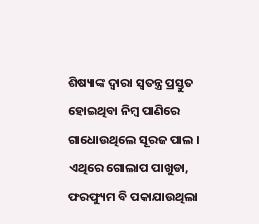ଶିଷ୍ୟାଙ୍କ ଦ୍ବାରା ସ୍ବତନ୍ତ୍ର ପ୍ରସ୍ତୁତ ହୋଇଥିବା ନିମ୍ବ ପାଣିରେ ଗାଧୋଉଥିଲେ ସୂରଜ ପାଲ । ଏଥିରେ ଗୋଲାପ ପାଖୁଡା, ଫରଫ୍ୟୁମ ବି ପକାଯାଉଥିଲା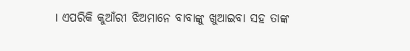। ଏପରିକି କୁଆଁରୀ ଝିଅମାନେ ବାବାଙ୍କୁ ଖୁଆଇବା ସହ ତାଙ୍କ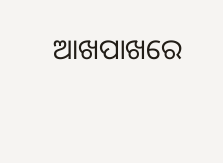ଆଖପାଖରେ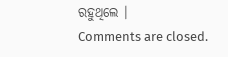ରହୁଥିଲେ ।
Comments are closed.